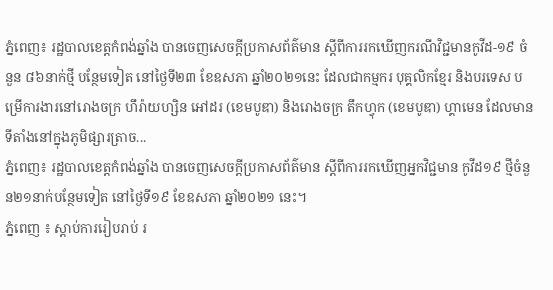ភ្នំពេញ៖ រដ្ឋបាលខេត្តកំពង់ឆ្នាំង បានចេញសេចក្ដីប្រកាសព័ត៌មាន ស្ដីពីការរកឃើញករណីវិជ្ជមានកូវីដ-១៩ ចំនួន ៨៦នាក់ថ្មី បន្ថែមទៀត នៅថ្ងៃទី២៣ ខែឧសភា ឆ្នាំ២០២១នេះ ដែលជាកម្មករ បុគ្គលិកខ្មែរ និងបរទេស បម្រើការងារនៅរោងចក្រ ហឹរ៉ាយហ្សិន អៅដរ (ខេមបូឌា) និងរោងចក្រ តឹកហ្វុក (ខេមបូឌា) ហ្គាមេន ដែលមានទីតាំងនៅក្នុងភូមិផ្សារត្រាច...
ភ្នំពេញ៖ រដ្ឋបាលខេត្តកំពង់ឆ្នាំង បានចេញសេចក្ដីប្រកាសព័ត៌មាន ស្ដីពីការរកឃើញអ្នកវិជ្ជមាន កូវីដ១៩ ថ្មីចំនួន២១នាក់បន្ថែមទៀត នៅថ្ងៃទី១៩ ខែឧសភា ឆ្នាំ២០២១ នេះ។
ភ្នំពេញ ៖ ស្តាប់ការរៀបរាប់ រ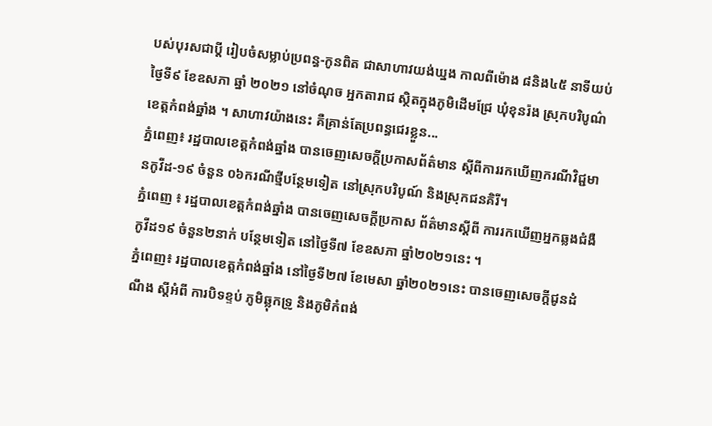បស់បុរសជាប្តី រៀបចំសម្លាប់ប្រពន្ធ-កូនពិត ជាសាហាវយង់ឃ្នង កាលពីម៉ោង ៨និង៤៥ នាទីយប់ ថ្ងៃទី៩ ខែឧសភា ឆ្នាំ ២០២១ នៅចំណុច អ្នកតារាជ ស្ថិតក្នុងភូមិដើមជ្រែ ឃុំខុនរ៉ង ស្រុកបរិបូណ៌ ខេត្តកំពង់ឆ្នាំង ។ សាហាវយ៉ាងនេះ គឺគ្រាន់តែប្រពន្ធជេរខ្លួន...
ភ្នំពេញ៖ រដ្ឋបាលខេត្តកំពង់ឆ្នាំង បានចេញសេចក្ដីប្រកាសព័ត៌មាន ស្ដីពីការរកឃើញករណីវិជ្ជមានកូវីដ-១៩ ចំនួន ០៦ករណីថ្មីបន្ថែមទៀត នៅស្រុកបរិបូណ៍ និងស្រុកជនគិរី។
ភ្នំពេញ ៖ រដ្ឋបាលខេត្តកំពង់ឆ្នាំង បានចេញសេចក្ដីប្រកាស ព័ត៌មានស្ដីពី ការរកឃើញអ្នកឆ្លងជំងឺកូវីដ១៩ ចំនួន២នាក់ បន្ថែមទៀត នៅថ្ងៃទី៧ ខែឧសភា ឆ្នាំ២០២១នេះ ។
ភ្នំពេញ៖ រដ្ឋបាលខេត្តកំពង់ឆ្នាំង នៅថ្ងៃទី២៧ ខែមេសា ឆ្នាំ២០២១នេះ បានចេញសេចក្ដីជូនដំណឹង ស្ដីអំពី ការបិទខ្ទប់ ភូមិឆ្លុកទ្រូ និងភូមិកំពង់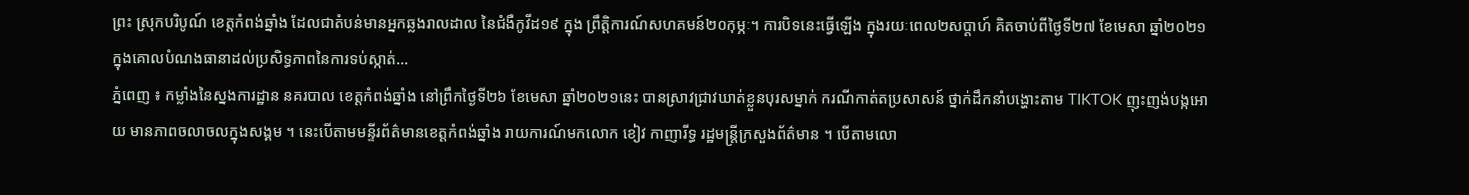ព្រះ ស្រុកបរិបូណ៍ ខេត្តកំពង់ឆ្នាំង ដែលជាតំបន់មានអ្នកឆ្លងរាលដាល នៃជំងឺកូវីដ១៩ ក្នុង ព្រឹត្តិការណ៍សហគមន៍២០កុម្ភៈ។ ការបិទនេះធ្វើឡើង ក្នុងរយៈពេល២សប្ដាហ៍ គិតចាប់ពីថ្ងៃទី២៧ ខែមេសា ឆ្នាំ២០២១ ក្នុងគោលបំណងធានាដល់ប្រសិទ្ធភាពនៃការទប់ស្កាត់...
ភ្នំពេញ ៖ កម្លាំងនៃស្នងការដ្ឋាន នគរបាល ខេត្តកំពង់ឆ្នាំង នៅព្រឹកថ្ងៃទី២៦ ខែមេសា ឆ្នាំ២០២១នេះ បានស្រាវជ្រាវឃាត់ខ្លួនបុរសម្នាក់ ករណីកាត់តប្រសាសន៍ ថ្នាក់ដឹកនាំបង្ហោះតាម TIKTOK ញុះញង់បង្កអោយ មានភាពចលាចលក្នុងសង្គម ។ នេះបើតាមមន្ទីរព័ត៌មានខេត្តកំពង់ឆ្នាំង រាយការណ៍មកលោក ខៀវ កាញារីទ្ធ រដ្ឋមន្ត្រីក្រសួងព័ត៌មាន ។ បើតាមលោ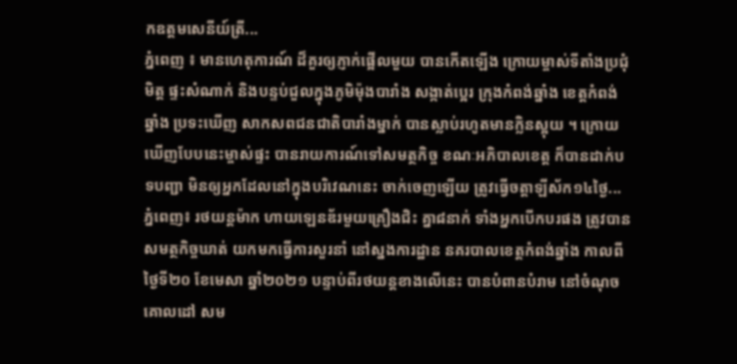កឧត្តមសេនីយ៍ត្រី...
ភ្នំពេញ ៖ មានហេតុការណ៍ ដ៏គួរឲ្យភ្ញាក់ផ្អើលមួយ បានកើតឡើង ក្រោយម្ចាស់ទីតាំងប្រជុំមិត្ត ផ្ទះសំណាក់ និងបន្ទប់ជួលក្នុងភូមិម៉ុងបារាំង សង្កាត់ប្អេរ ក្រុងកំពង់ឆ្នាំង ខេត្តកំពង់ឆ្នាំង ប្រទះឃើញ សាកសពជនជាតិបារាំងម្នាក់ បានស្លាប់រហូតមានក្លិនស្អុយ ។ ក្រោយឃើញបែបនេះម្ចាស់ផ្ទះ បានរាយការណ៍ទៅសមត្ថកិច្ច ខណៈអភិបាលខេត្ត ក៏បានដាក់បទបញ្ជា មិនឲ្យអ្នកដែលនៅក្នុងបរិវេណនេះ ចាក់ចេញឡើយ ត្រូវធ្វើចត្តាឡីស័ក១៤ថ្ងៃ...
ភ្នំពេញ៖ រថយន្តម៉ាក ហាយឡេនឌ័រមួយគ្រឿងជិះ គ្នា៨នាក់ ទាំងអ្នកបើកបរផង ត្រូវបាន សមត្ថកិច្ចឃាត់ យកមកធ្វើការសួរនាំ នៅស្នងការដ្ឋាន នគរបាលខេត្តកំពង់ឆ្នាំង កាលពីថ្ងៃទី២០ ខែមេសា ឆ្នាំ២០២១ បន្ទាប់ពីរថយន្តខាងលើនេះ បានបំពានបំរាម នៅចំណុចគោលដៅ សម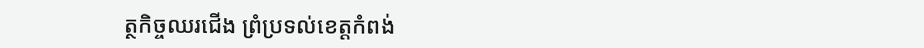ត្ថកិច្ចឈរជើង ព្រំប្រទល់ខេត្តកំពង់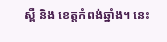ស្ពឺ និង ខេត្តកំពង់ឆ្នាំង។ នេះ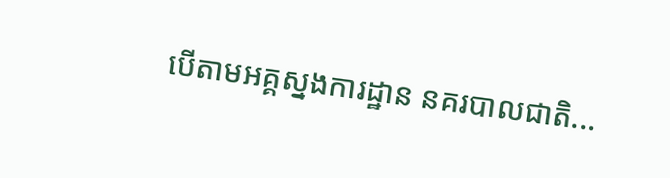បើតាមអគ្គស្នងការដ្ឋាន នគរបាលជាតិ...